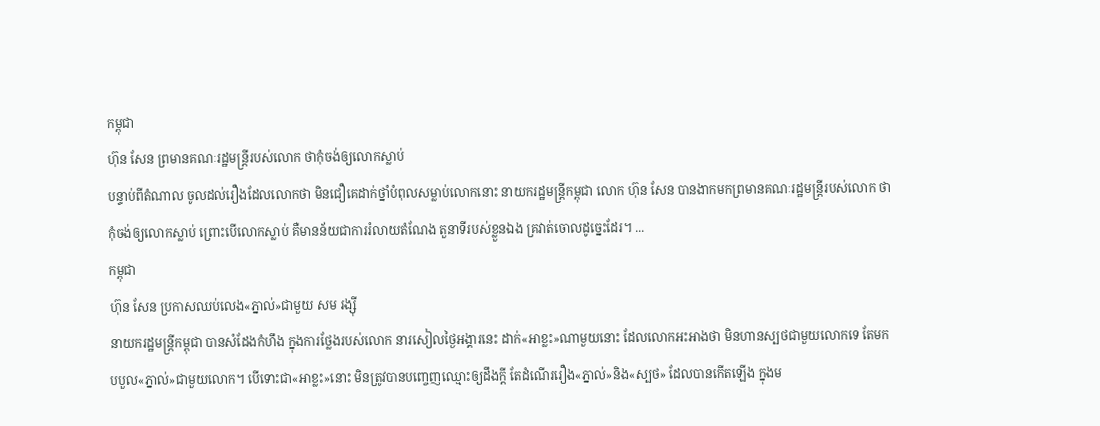កម្ពុជា
ហ៊ុន សែន ព្រមានគណៈរដ្ឋមន្ត្រីរបស់លោក ថាកុំចង់ឲ្យលោកស្លាប់
បន្ទាប់ពីតំណាល ចូលដល់រឿងដែលលោកថា មិនជឿគេដាក់ថ្នាំបំពុលសម្លាប់លោកនោះ នាយករដ្ឋមន្ត្រីកម្ពុជា លោក ហ៊ុន សែន បានងាកមកព្រមានគណៈរដ្ឋមន្ត្រីរបស់លោក ថាកុំចង់ឲ្យលោកស្លាប់ ព្រោះបើលោកស្លាប់ គឺមានន័យជាការរំលាយតំណែង តួនាទីរបស់ខ្លួនឯង គ្រវាត់ចោលដូច្នេះដែរ។ ...
កម្ពុជា
ហ៊ុន សែន ប្រកាសឈប់លេង«ភ្នាល់»ជាមួយ សម រង្ស៊ី
នាយករដ្ឋមន្ត្រីកម្ពុជា បានសំដែងកំហឹង ក្នុងការថ្លែងរបស់លោក នារសៀលថ្ងៃអង្គារនេះ ដាក់«អាខ្លះ»ណាមួយនោះ ដែលលោកអះអាងថា មិនហានស្បថជាមួយលោកទេ តែមកបបួល«ភ្នាល់»ជាមួយលោក។ បើទោះជា«អាខ្លះ»នោះ មិនត្រូវបានបញ្ចេញឈ្មោះឲ្យដឹងក្ដី តែដំណើររឿង«ភ្នាល់»និង«ស្បថ» ដែលបានកើតឡើង ក្នុងម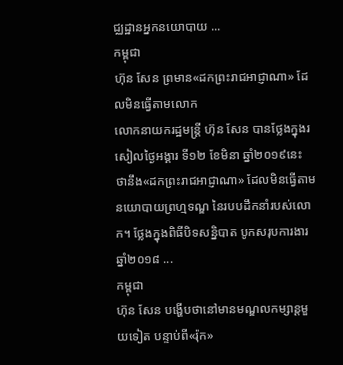ជ្ឈដ្ឋានអ្នកនយោបាយ ...
កម្ពុជា
ហ៊ុន សែន ព្រមាន«ដកព្រះរាជអាជ្ញាណា» ដែលមិនធ្វើតាមលោក
លោកនាយករដ្ឋមន្ត្រី ហ៊ុន សែន បានថ្លែងក្នុងរសៀលថ្ងៃអង្គារ ទី១២ ខែមិនា ឆ្នាំ២០១៩នេះ ថានឹង«ដកព្រះរាជអាជ្ញាណា» ដែលមិនធ្វើតាមនយោបាយព្រហ្មទណ្ឌ នៃរបបដឹកនាំរបស់លោក។ ថ្លែងក្នុងពិធីបិទសន្និបាត បូកសរុបការងារ ឆ្នាំ២០១៨ ...
កម្ពុជា
ហ៊ុន សែន បង្ហើបថានៅមានមណ្ឌលកម្សាន្ដមួយទៀត បន្ទាប់ពី«រ៉ុក»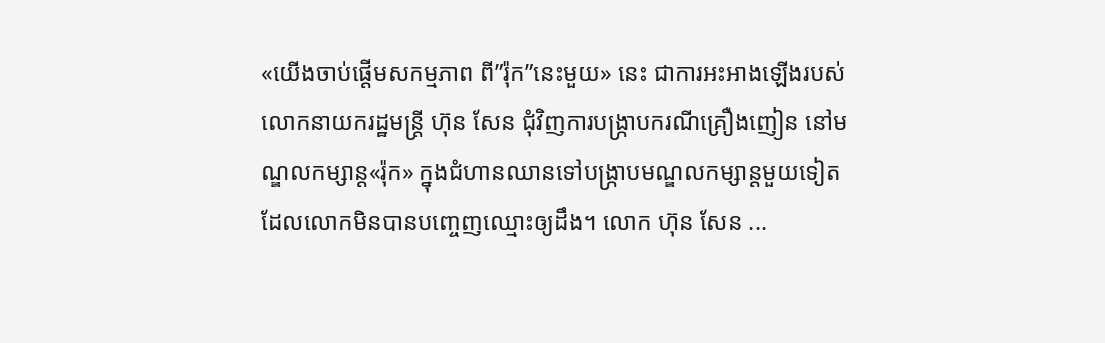«យើងចាប់ផ្ដើមសកម្មភាព ពី”រ៉ុក”នេះមួយ» នេះ ជាការអះអាងឡើងរបស់លោកនាយករដ្ឋមន្ត្រី ហ៊ុន សែន ជុំវិញការបង្ក្រាបករណីគ្រឿងញៀន នៅមណ្ឌលកម្សាន្ដ«រ៉ុក» ក្នុងជំហានឈានទៅបង្ក្រាបមណ្ឌលកម្សាន្ដមួយទៀត ដែលលោកមិនបានបញ្ចេញឈ្មោះឲ្យដឹង។ លោក ហ៊ុន សែន ...